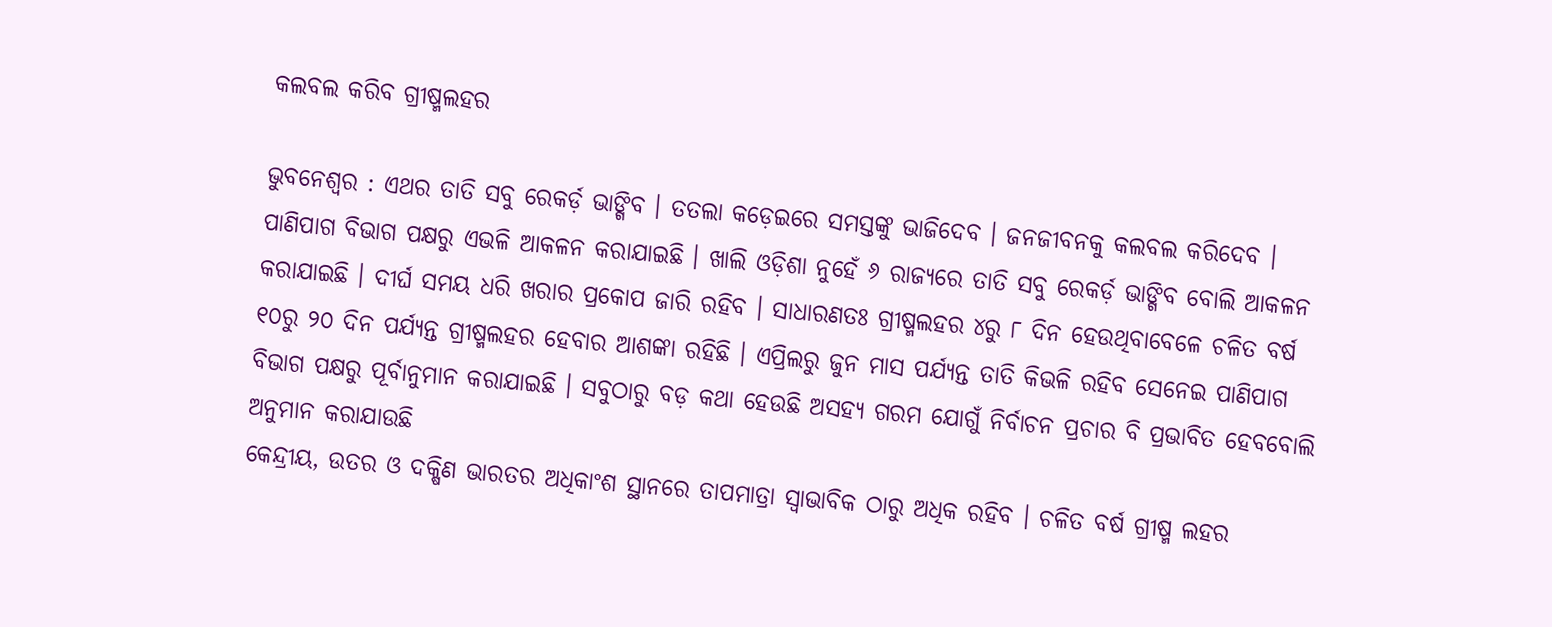କଲବଲ କରିବ ଗ୍ରୀଷ୍ମଲହର

ଭୁବନେଶ୍ୱର : ଏଥର ତାତି ସବୁ ରେକର୍ଡ଼ ଭାଙ୍ଗିବ । ତତଲା କଡ଼େଇରେ ସମସ୍ତଙ୍କୁ ଭାଜିଦେବ । ଜନଜୀବନକୁ କଲବଲ କରିଦେବ । ପାଣିପାଗ ବିଭାଗ ପକ୍ଷରୁ ଏଭଳି ଆକଳନ କରାଯାଇଛି । ଖାଲି ଓଡ଼ିଶା ନୁହେଁ ୬ ରାଜ୍ୟରେ ତାତି ସବୁ ରେକର୍ଡ଼ ଭାଙ୍ଗିବ ବୋଲି ଆକଳନ କରାଯାଇଛି । ଦୀର୍ଘ ସମୟ ଧରି ଖରାର ପ୍ରକୋପ ଜାରି ରହିବ । ସାଧାରଣତଃ ଗ୍ରୀଷ୍ମଲହର ୪ରୁ ୮ ଦିନ ହେଉଥିବାବେଳେ ଚଳିତ ବର୍ଷ ୧୦ରୁ ୨୦ ଦିନ ପର୍ଯ୍ୟନ୍ତ ଗ୍ରୀଷ୍ମଲହର ହେବାର ଆଶଙ୍କା ରହିଛି । ଏପ୍ରିଲରୁ ଜୁନ ମାସ ପର୍ଯ୍ୟନ୍ତ ତାତି କିଭଳି ରହିବ ସେନେଇ ପାଣିପାଗ ବିଭାଗ ପକ୍ଷରୁ ପୂର୍ବାନୁମାନ କରାଯାଇଛି । ସବୁଠାରୁ ବଡ଼ କଥା ହେଉଛି ଅସହ୍ୟ ଗରମ ଯୋଗୁଁ ନିର୍ବାଚନ ପ୍ରଚାର ବି ପ୍ରଭାବିତ ହେବବୋଲି ଅନୁମାନ କରାଯାଉଛି
କେନ୍ଦ୍ରୀୟ, ଉତର ଓ ଦକ୍ଷିଣ ଭାରତର ଅଧିକାଂଶ ସ୍ଥାନରେ ତାପମାତ୍ରା ସ୍ୱାଭାବିକ ଠାରୁ ଅଧିକ ରହିବ । ଚଳିତ ବର୍ଷ ଗ୍ରୀଷ୍ମ ଲହର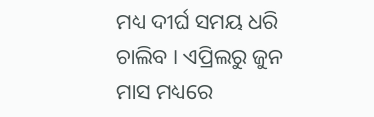ମଧ୍ୟ ଦୀର୍ଘ ସମୟ ଧରି ଚାଲିବ । ଏପ୍ରିଲରୁ ଜୁନ ମାସ ମଧ୍ୟରେ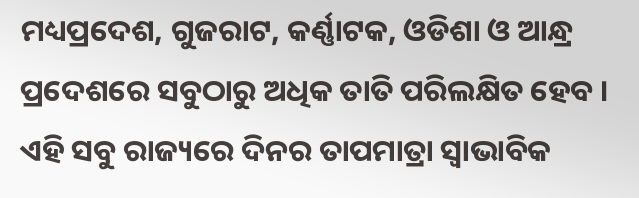ମଧ୍ୟପ୍ରଦେଶ, ଗୁଜରାଟ, କର୍ଣ୍ଣାଟକ, ଓଡିଶା ଓ ଆନ୍ଧ୍ର ପ୍ରଦେଶରେ ସବୁଠାରୁ ଅଧିକ ତାତି ପରିଲକ୍ଷିତ ହେବ । ଏହି ସବୁ ରାଜ୍ୟରେ ଦିନର ତାପମାତ୍ରା ସ୍ୱାଭାବିକ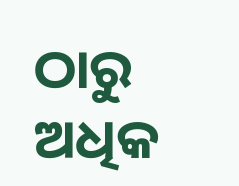ଠାରୁ ଅଧିକ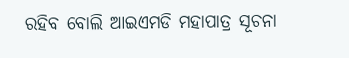ରହିବ ବୋଲି ଆଇଏମଡି ମହାପାତ୍ର ସୂଚନା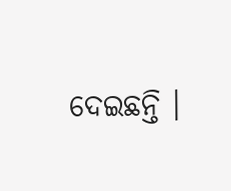ଦେଇଛନ୍ତି ।